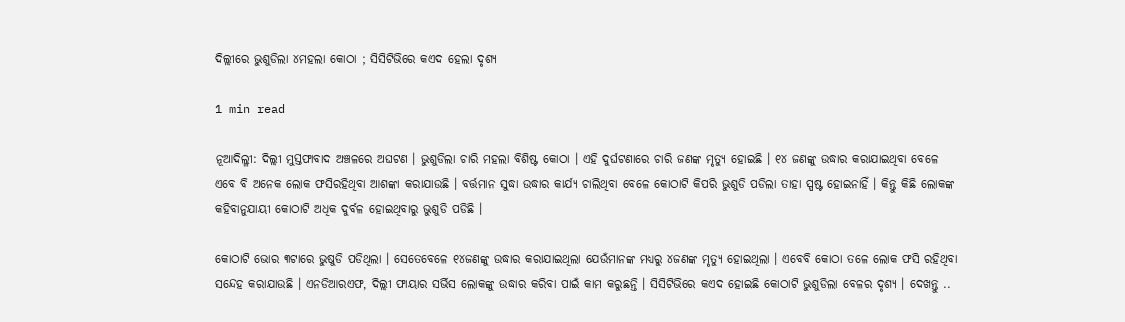ଦିଲ୍ଲୀରେ ଭୁଶୁଡିଲା ୪ମହଲା କୋଠା ; ସିସିଟିଭିରେ କଏଦ ହେଲା ଦୃଶ୍ୟ

1 min read

ନୂଆଦିଲ୍ଳୀ: ଦିଲ୍ଲୀ ମୁସ୍ତଫାବାଦ ଅଞ୍ଚଳରେ ଅଘଟଣ । ଭୁଶୁଡିଲା ଚାରି ମହଲା ବିଶିଷ୍ଟ କୋଠା । ଏହି ଦୁର୍ଘଟଣାରେ ଚାରି ଜଣଙ୍କ ମୃତ୍ୟୁ ହୋଇଛି । ୧୪ ଜଣଙ୍କୁ ଉଦ୍ଧାର କରାଯାଇଥିବା ବେଳେ ଏବେ ବି ଅନେକ ଲୋକ ଫସିରହିଥିବା ଆଶଙ୍କା କରାଯାଉଛି । ବର୍ତ୍ତମାନ ସୁଦ୍ଧା ଉଦ୍ଧାର କାର୍ଯ୍ୟ ଚାଲିଥିବା ବେଳେ କୋଠାଟି କିପରି ଭୁଶୁଡି ପଡିଲା ତାହା ସ୍ପଷ୍ଟ ହୋଇନାହିଁ । କିନ୍ତୁ କିଛି ଲୋକଙ୍କ କହିବାନୁଯାୟୀ କୋଠାଟି ଅଧିକ ଦୁର୍ବଳ ହୋଇଥିବାରୁ ଭୁଶୁଡି ପଡିଛି ।

କୋଠାଟି ଭୋର ୩ଟାରେ ଭୁଷୁଡି ପଡିଥିଲା । ସେତେବେଳେ ୧୪ଜଣଙ୍କୁ ଉଦ୍ଧାର କରାଯାଇଥିଲା ଯେଉଁମାନଙ୍କ ମଧ୍ୟରୁ ୪ଜଣଙ୍କ ମୃତ୍ୟୁ ହୋଇଥିଲା । ଏବେବି କୋଠା ତଳେ ଲୋକ ଫସି ରହିଥିବା ସନ୍ଦେହ କରାଯାଉଛି । ଏନଡିଆରଏଫ, ଦିଲ୍ଲୀ ଫାୟାର ସର୍ଭିସ ଲୋକଙ୍କୁ ଉଦ୍ଧାର କରିବା ପାଇଁ କାମ କରୁଛନ୍ତି । ସିସିଟିଭିରେ କଏଦ ହୋଇଛି କୋଠାଟି ଭୁଶୁଡିଲା ବେଳର ଦୃଶ୍ୟ । ଦେଖନ୍ତୁ ..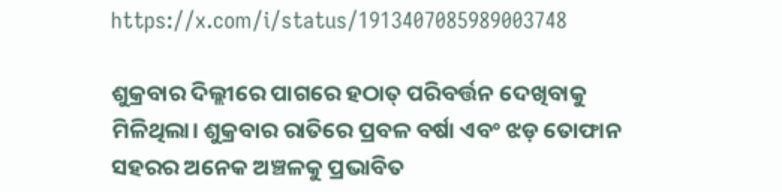https://x.com/i/status/1913407085989003748

ଶୁକ୍ରବାର ଦିଲ୍ଲୀରେ ପାଗରେ ହଠାତ୍ ପରିବର୍ତ୍ତନ ଦେଖିବାକୁ ମିଳିଥିଲା। ଶୁକ୍ରବାର ରାତିରେ ପ୍ରବଳ ବର୍ଷା ଏବଂ ଝଡ଼ ତୋଫାନ ସହରର ଅନେକ ଅଞ୍ଚଳକୁ ପ୍ରଭାବିତ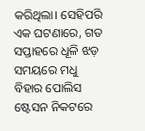କରିଥିଲା। ସେହିପରି ଏକ ଘଟଣାରେ, ଗତ ସପ୍ତାହରେ ଧୂଳି ଝଡ଼ ସମୟରେ ମଧୁ ବିହାର ପୋଲିସ ଷ୍ଟେସନ ନିକଟରେ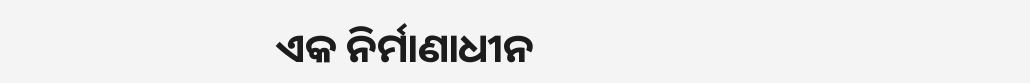ଏକ ନିର୍ମାଣାଧୀନ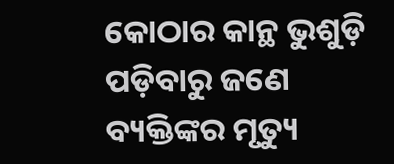କୋଠାର କାନ୍ଥ ଭୁଶୁଡ଼ି ପଡ଼ିବାରୁ ଜଣେ ବ୍ୟକ୍ତିଙ୍କର ମୃତ୍ୟୁ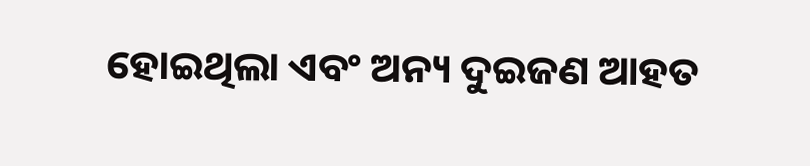ହୋଇଥିଲା ଏବଂ ଅନ୍ୟ ଦୁଇଜଣ ଆହତ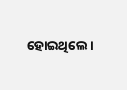ହୋଇଥିଲେ।